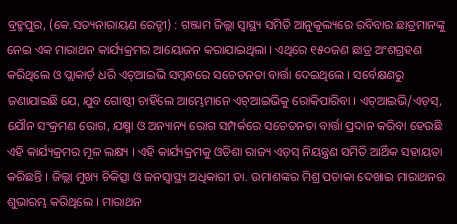ବ୍ରହ୍ମପୁର, (କେ.ସତ୍ୟନାରାୟଣ ରେଡ୍ଡୀ) : ଗଞ୍ଜାମ ଜିଲ୍ଲା ସ୍ୱାସ୍ଥ୍ୟ ସମିତି ଆନୁକୂଲ୍ୟରେ ରବିବାର ଛାତ୍ରମାନଙ୍କୁ ନେଇ ଏକ ମାରାଥନ କାର୍ଯ୍ୟକ୍ରମର ଆୟୋଜନ କରାଯାଇଥିଲା । ଏଥିରେ ୧୫୦ଜଣ ଛାତ୍ର ଅଂଶଗ୍ରହଣ କରିଥିଲେ ଓ ପ୍ଲାକାର୍ଡ଼ ଧରି ଏଚ୍ଆଇଭି ସମ୍ୱନ୍ଧରେ ସଚେତନତା ବାର୍ତ୍ତା ଦେଇଥିଲେ । ସର୍ବେକ୍ଷଣରୁ ଜଣାଯାଇଛି ଯେ, ଯୁବ ଗୋଷ୍ଠୀ ଚାହିଁଲେ ଆମ୍ଭେମାନେ ଏଚ୍ଆଇଭିକୁ ରୋକିପାରିବା । ଏଚ୍ଆଇଭି/ଏଡ଼ସ୍, ଯୌନ ସଂକ୍ରମଣ ରୋଗ, ଯକ୍ଷ୍ମା ଓ ଅନ୍ୟାନ୍ୟ ରୋଗ ସମ୍ପର୍କରେ ସଚେତନତା ବାର୍ତ୍ତା ପ୍ରଦାନ କରିବା ହେଉଛି ଏହି କାର୍ଯ୍ୟକ୍ରମର ମୂଳ ଲକ୍ଷ୍ୟ । ଏହି କାର୍ଯ୍ୟକ୍ରମକୁ ଓଡିଶା ରାଜ୍ୟ ଏଡ଼ସ୍ ନିୟନ୍ତ୍ରଣ ସମିତି ଆର୍ଥିକ ସହାୟତା କରିଛନ୍ତି । ଜିଲ୍ଲା ମୁଖ୍ୟ ଚିକିତ୍ସା ଓ ଜନସ୍ୱାସ୍ଥ୍ୟ ଅଧିକାରୀ ଡା. ଉମାଶଙ୍କର ମିଶ୍ର ପତାକା ଦେଖାଇ ମାରାଥନର ଶୁଭାରମ୍ଭ କରିଥିଲେ । ମାରାଥନ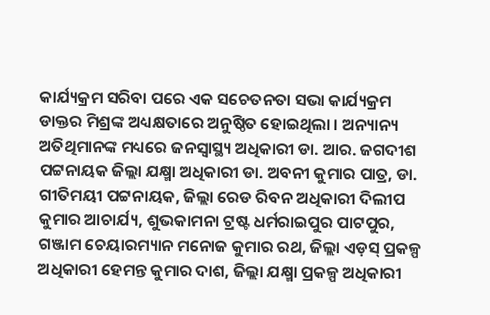କାର୍ଯ୍ୟକ୍ରମ ସରିବା ପରେ ଏକ ସଚେତନତା ସଭା କାର୍ଯ୍ୟକ୍ରମ ଡାକ୍ତର ମିଶ୍ରଙ୍କ ଅଧ୍ୟକ୍ଷତାରେ ଅନୁଷ୍ଠିତ ହୋଇଥିଲା । ଅନ୍ୟାନ୍ୟ ଅତିଥିମାନଙ୍କ ମଧ୍ୟରେ ଜନସ୍ୱାସ୍ଥ୍ୟ ଅଧିକାରୀ ଡା. ଆର. ଜଗଦୀଶ ପଟ୍ଟନାୟକ ଜିଲ୍ଲା ଯକ୍ଷ୍ମା ଅଧିକାରୀ ଡା. ଅବନୀ କୁମାର ପାତ୍ର, ଡା. ଗୀତିମୟୀ ପଟ୍ଟନାୟକ, ଜିଲ୍ଲା ରେଡ ରିବନ ଅଧିକାରୀ ଦିଲୀପ କୁମାର ଆଚାର୍ଯ୍ୟ, ଶୁଭକାମନା ଟ୍ରଷ୍ଟ ଧର୍ମରାଇପୁର ପାଟପୁର, ଗଞ୍ଜାମ ଚେୟାରମ୍ୟାନ ମନୋଜ କୁମାର ରଥ, ଜିଲ୍ଲା ଏଡ଼ସ୍ ପ୍ରକଳ୍ପ ଅଧିକାରୀ ହେମନ୍ତ କୁମାର ଦାଶ, ଜିଲ୍ଲା ଯକ୍ଷ୍ମା ପ୍ରକଳ୍ପ ଅଧିକାରୀ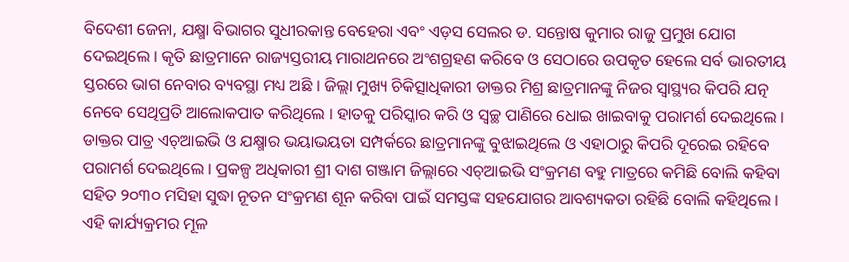ବିଦେଶୀ ଜେନା, ଯକ୍ଷ୍ମା ବିଭାଗର ସୁଧୀରକାନ୍ତ ବେହେରା ଏବଂ ଏଡ଼ସ ସେଲର ଡ. ସନ୍ତୋଷ କୁମାର ରାଜୁ ପ୍ରମୁଖ ଯୋଗ ଦେଇଥିଲେ । କୃତି ଛାତ୍ରମାନେ ରାଜ୍ୟସ୍ତରୀୟ ମାରାଥନରେ ଅଂଶଗ୍ରହଣ କରିବେ ଓ ସେଠାରେ ଉପକୃତ ହେଲେ ସର୍ବ ଭାରତୀୟ ସ୍ତରରେ ଭାଗ ନେବାର ବ୍ୟବସ୍ଥା ମଧ୍ୟ ଅଛି । ଜିଲ୍ଲା ମୁଖ୍ୟ ଚିକିତ୍ସାଧିକାରୀ ଡାକ୍ତର ମିଶ୍ର ଛାତ୍ରମାନଙ୍କୁ ନିଜର ସ୍ୱାସ୍ଥ୍ୟର କିପରି ଯତ୍ନ ନେବେ ସେଥିପ୍ରତି ଆଲୋକପାତ କରିଥିଲେ । ହାତକୁ ପରିସ୍କାର କରି ଓ ସ୍ୱଚ୍ଛ ପାଣିରେ ଧୋଇ ଖାଇବାକୁ ପରାମର୍ଶ ଦେଇଥିଲେ । ଡାକ୍ତର ପାତ୍ର ଏଚ୍ଆଇଭି ଓ ଯକ୍ଷ୍ମାର ଭୟାଭୟତା ସମ୍ପର୍କରେ ଛାତ୍ରମାନଙ୍କୁ ବୁଝାଇଥିଲେ ଓ ଏହାଠାରୁ କିପରି ଦୂରେଇ ରହିବେ ପରାମର୍ଶ ଦେଇଥିଲେ । ପ୍ରକଳ୍ପ ଅଧିକାରୀ ଶ୍ରୀ ଦାଶ ଗଞ୍ଜାମ ଜିଲ୍ଲାରେ ଏଚ୍ଆଇଭି ସଂକ୍ରମଣ ବହୁ ମାତ୍ରରେ କମିଛି ବୋଲି କହିବା ସହିତ ୨୦୩୦ ମସିହା ସୁଦ୍ଧା ନୂତନ ସଂକ୍ରମଣ ଶୂନ କରିବା ପାଇଁ ସମସ୍ତଙ୍କ ସହଯୋଗର ଆବଶ୍ୟକତା ରହିଛି ବୋଲି କହିଥିଲେ । ଏହି କାର୍ଯ୍ୟକ୍ରମର ମୂଳ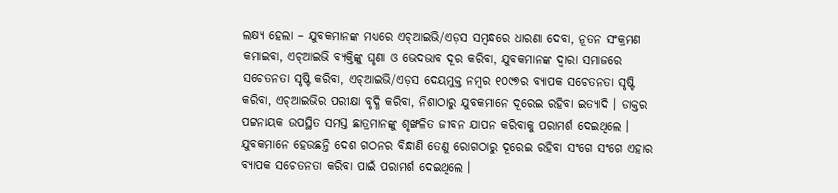ଲକ୍ଷ୍ୟ ହେଲା – ଯୁବକମାନଙ୍କ ମଧ୍ୟରେ ଏଚ୍ଆଇଭି/ଏଡ଼ସ ସମ୍ୱନ୍ଧରେ ଧାରଣା ଦେବା, ନୂତନ ସଂକ୍ରମଣ କମାଇବା, ଏଚ୍ଆଇଭି ବ୍ୟକ୍ତିଙ୍କୁ ଘୃଣା ଓ ଭେଦଭାବ ଦୂର କରିବା, ଯୁବକମାନଙ୍କ ଦ୍ଵାରା ସମାଜରେ ସଚେତନତା ସୃଷ୍ଟି କରିବା, ଏଚ୍ଆଇଭି/ଏଡ଼ସ ଦେୟମୁକ୍ତ ନମ୍ବର ୧୦୯୭ର ବ୍ୟାପକ ସଚେତନତା ସୃଷ୍ଟି କରିବା, ଏଚ୍ଆଇଭିର ପରୀକ୍ଷା ବୃଦ୍ଧି କରିବା, ନିଶାଠାରୁ ଯୁବକମାନେ ଦୂରେଇ ରହିବା ଇତ୍ୟାଦି । ଡାକ୍ତର ପଟ୍ଟନାୟକ ଉପସ୍ଥିତ ସମସ୍ତ ଛାତ୍ରମାନଙ୍କୁ ଶୃଙ୍ଖଳିତ ଜୀବନ ଯାପନ କରିବାକୁ ପରାମର୍ଶ ଦେଇଥିଲେ । ଯୁବକମାନେ ହେଉଛନ୍ତି ଦେଶ ଗଠନର ବିନ୍ଧାଣି ତେଣୁ ରୋଗଠାରୁ ଦୂରେଇ ରହିବା ସଂଗେ ସଂଗେ ଏହାର ବ୍ୟାପକ ସଚେତନତା କରିବା ପାଇଁ ପରାମର୍ଶ ଦେଇଥିଲେ ।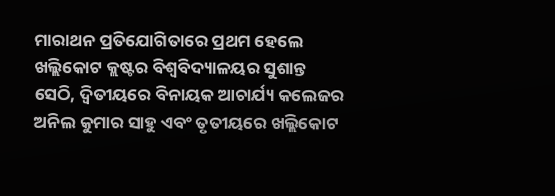ମାରାଥନ ପ୍ରତିଯୋଗିତାରେ ପ୍ରଥମ ହେଲେ ଖଲ୍ଲିକୋଟ କ୍ଲଷ୍ଟର ବିଶ୍ୱବିଦ୍ୟାଳୟର ସୁଶାନ୍ତ ସେଠି, ଦ୍ଵିତୀୟରେ ବିନାୟକ ଆଚାର୍ଯ୍ୟ କଲେଜର ଅନିଲ କୁମାର ସାହୁ ଏବଂ ତୃତୀୟରେ ଖଲ୍ଲିକୋଟ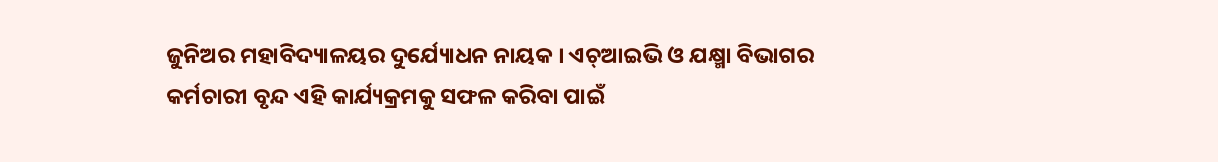ଜୁନିଅର ମହାବିଦ୍ୟାଳୟର ଦୁର୍ଯ୍ୟୋଧନ ନାୟକ । ଏଚ୍ଆଇଭି ଓ ଯକ୍ଷ୍ମା ବିଭାଗର କର୍ମଚାରୀ ବୃନ୍ଦ ଏହି କାର୍ଯ୍ୟକ୍ରମକୁ ସଫଳ କରିବା ପାଇଁ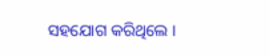ସହଯୋଗ କରିଥିଲେ ।